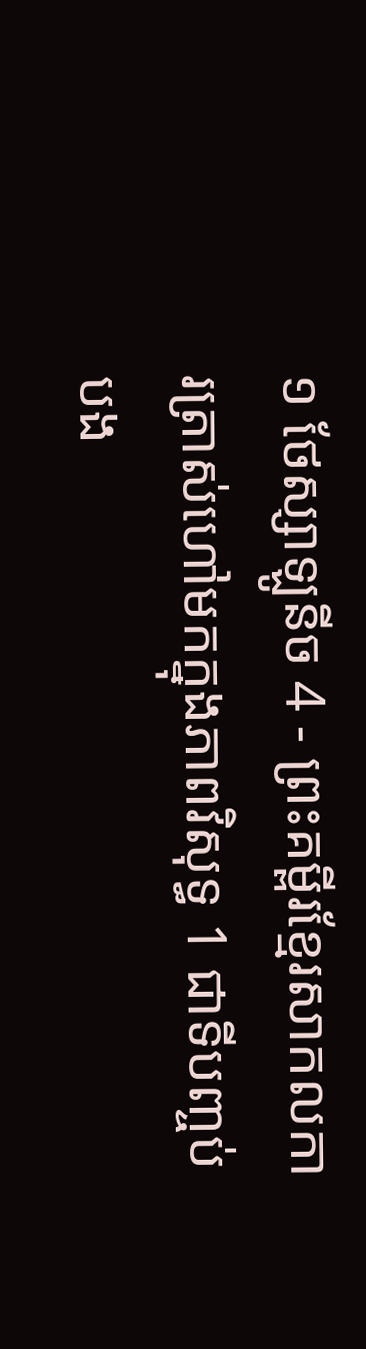១ ថែស្សាឡូនីច 4 - ព្រះគម្ពីរខ្មែរសាកលការត្រាស់ហៅមកក្នុងភាពវិសុទ្ធ 1 ជាទីបញ្ចប់ បង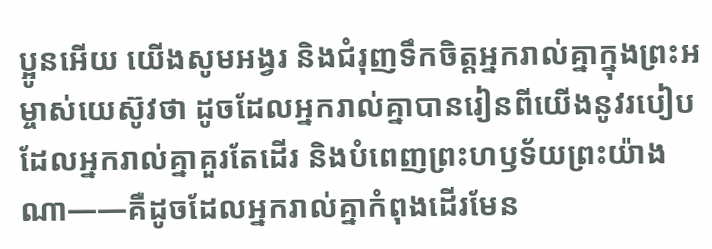ប្អូនអើយ យើងសូមអង្វរ និងជំរុញទឹកចិត្តអ្នករាល់គ្នាក្នុងព្រះអម្ចាស់យេស៊ូវថា ដូចដែលអ្នករាល់គ្នាបានរៀនពីយើងនូវរបៀបដែលអ្នករាល់គ្នាគួរតែដើរ និងបំពេញព្រះហឫទ័យព្រះយ៉ាងណា——គឺដូចដែលអ្នករាល់គ្នាកំពុងដើរមែន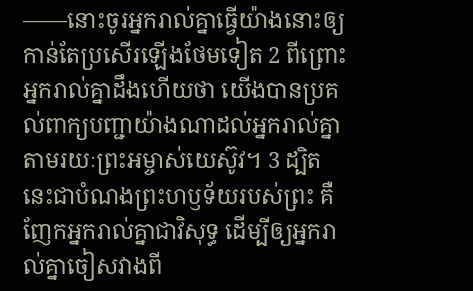——នោះចូរអ្នករាល់គ្នាធ្វើយ៉ាងនោះឲ្យកាន់តែប្រសើរឡើងថែមទៀត 2 ពីព្រោះអ្នករាល់គ្នាដឹងហើយថា យើងបានប្រគល់ពាក្យបញ្ជាយ៉ាងណាដល់អ្នករាល់គ្នា តាមរយៈព្រះអម្ចាស់យេស៊ូវ។ 3 ដ្បិតនេះជាបំណងព្រះហឫទ័យរបស់ព្រះ គឺញែកអ្នករាល់គ្នាជាវិសុទ្ធ ដើម្បីឲ្យអ្នករាល់គ្នាចៀសវាងពី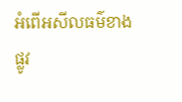អំពើអសីលធម៌ខាងផ្លូវ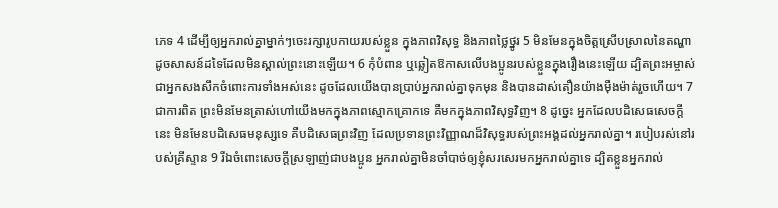ភេទ 4 ដើម្បីឲ្យអ្នករាល់គ្នាម្នាក់ៗចេះរក្សារូបកាយរបស់ខ្លួន ក្នុងភាពវិសុទ្ធ និងភាពថ្លៃថ្នូរ 5 មិនមែនក្នុងចិត្តស្រើបស្រាលនៃតណ្ហា ដូចសាសន៍ដទៃដែលមិនស្គាល់ព្រះនោះឡើយ។ 6 កុំបំពាន ឬឆ្លៀតឱកាសលើបងប្អូនរបស់ខ្លួនក្នុងរឿងនេះឡើយ ដ្បិតព្រះអម្ចាស់ជាអ្នកសងសឹកចំពោះការទាំងអស់នេះ ដូចដែលយើងបានប្រាប់អ្នករាល់គ្នាទុកមុន និងបានដាស់តឿនយ៉ាងម៉ឺងម៉ាត់រួចហើយ។ 7 ជាការពិត ព្រះមិនមែនត្រាស់ហៅយើងមកក្នុងភាពស្មោកគ្រោកទេ គឺមកក្នុងភាពវិសុទ្ធវិញ។ 8 ដូច្នេះ អ្នកដែលបដិសេធសេចក្ដីនេះ មិនមែនបដិសេធមនុស្សទេ គឺបដិសេធព្រះវិញ ដែលប្រទានព្រះវិញ្ញាណដ៏វិសុទ្ធរបស់ព្រះអង្គដល់អ្នករាល់គ្នា។ របៀបរស់នៅរបស់គ្រីស្ទាន 9 រីឯចំពោះសេចក្ដីស្រឡាញ់ជាបងប្អូន អ្នករាល់គ្នាមិនចាំបាច់ឲ្យខ្ញុំសរសេរមកអ្នករាល់គ្នាទេ ដ្បិតខ្លួនអ្នករាល់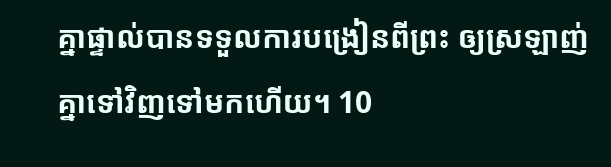គ្នាផ្ទាល់បានទទួលការបង្រៀនពីព្រះ ឲ្យស្រឡាញ់គ្នាទៅវិញទៅមកហើយ។ 10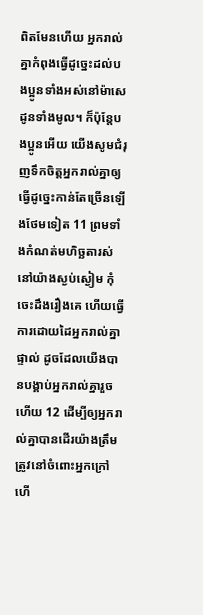ពិតមែនហើយ អ្នករាល់គ្នាកំពុងធ្វើដូច្នេះដល់បងប្អូនទាំងអស់នៅម៉ាសេដូនទាំងមូល។ ក៏ប៉ុន្តែបងប្អូនអើយ យើងសូមជំរុញទឹកចិត្តអ្នករាល់គ្នាឲ្យធ្វើដូច្នេះកាន់តែច្រើនឡើងថែមទៀត 11 ព្រមទាំងកំណត់មហិច្ឆតារស់នៅយ៉ាងស្ងប់ស្ងៀម កុំចេះដឹងរឿងគេ ហើយធ្វើការដោយដៃអ្នករាល់គ្នាផ្ទាល់ ដូចដែលយើងបានបង្គាប់អ្នករាល់គ្នារួចហើយ 12 ដើម្បីឲ្យអ្នករាល់គ្នាបានដើរយ៉ាងត្រឹមត្រូវនៅចំពោះអ្នកក្រៅ ហើ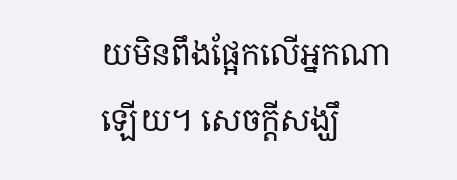យមិនពឹងផ្អែកលើអ្នកណាឡើយ។ សេចក្ដីសង្ឃឹ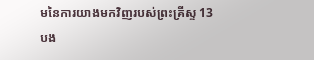មនៃការយាងមកវិញរបស់ព្រះគ្រីស្ទ 13 បង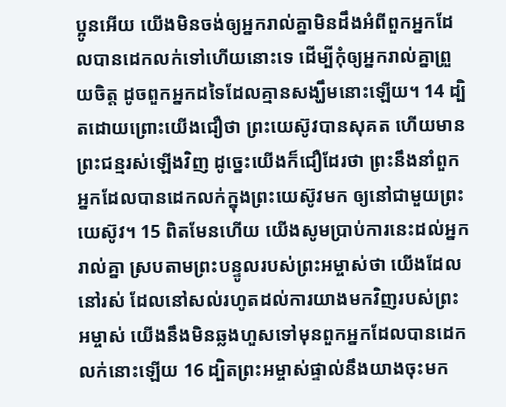ប្អូនអើយ យើងមិនចង់ឲ្យអ្នករាល់គ្នាមិនដឹងអំពីពួកអ្នកដែលបានដេកលក់ទៅហើយនោះទេ ដើម្បីកុំឲ្យអ្នករាល់គ្នាព្រួយចិត្ត ដូចពួកអ្នកដទៃដែលគ្មានសង្ឃឹមនោះឡើយ។ 14 ដ្បិតដោយព្រោះយើងជឿថា ព្រះយេស៊ូវបានសុគត ហើយមានព្រះជន្មរស់ឡើងវិញ ដូច្នេះយើងក៏ជឿដែរថា ព្រះនឹងនាំពួកអ្នកដែលបានដេកលក់ក្នុងព្រះយេស៊ូវមក ឲ្យនៅជាមួយព្រះយេស៊ូវ។ 15 ពិតមែនហើយ យើងសូមប្រាប់ការនេះដល់អ្នករាល់គ្នា ស្របតាមព្រះបន្ទូលរបស់ព្រះអម្ចាស់ថា យើងដែលនៅរស់ ដែលនៅសល់រហូតដល់ការយាងមកវិញរបស់ព្រះអម្ចាស់ យើងនឹងមិនឆ្លងហួសទៅមុនពួកអ្នកដែលបានដេកលក់នោះឡើយ 16 ដ្បិតព្រះអម្ចាស់ផ្ទាល់នឹងយាងចុះមក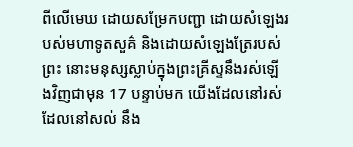ពីលើមេឃ ដោយសម្រែកបញ្ជា ដោយសំឡេងរបស់មហាទូតសួគ៌ និងដោយសំឡេងត្រែរបស់ព្រះ នោះមនុស្សស្លាប់ក្នុងព្រះគ្រីស្ទនឹងរស់ឡើងវិញជាមុន 17 បន្ទាប់មក យើងដែលនៅរស់ ដែលនៅសល់ នឹង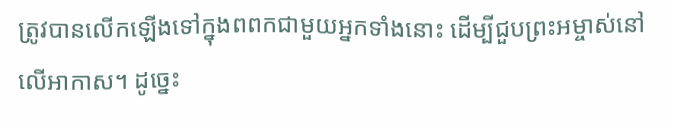ត្រូវបានលើកឡើងទៅក្នុងពពកជាមួយអ្នកទាំងនោះ ដើម្បីជួបព្រះអម្ចាស់នៅលើអាកាស។ ដូច្នេះ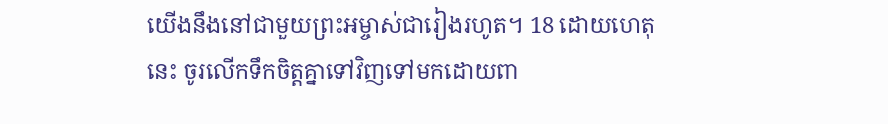យើងនឹងនៅជាមួយព្រះអម្ចាស់ជារៀងរហូត។ 18 ដោយហេតុនេះ ចូរលើកទឹកចិត្តគ្នាទៅវិញទៅមកដោយពា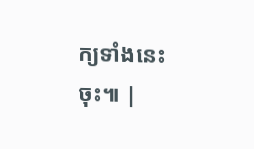ក្យទាំងនេះចុះ៕ |